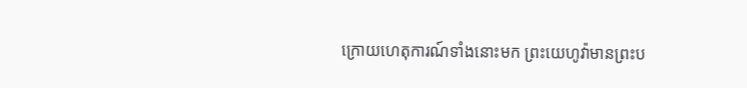ក្រោយហេតុការណ៍ទាំងនោះមក ព្រះយេហូវ៉ាមានព្រះប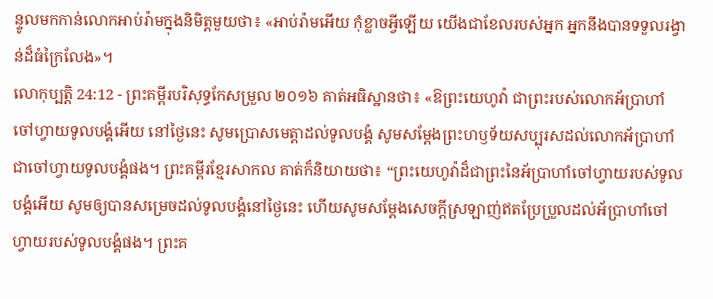ន្ទូលមកកាន់លោកអាប់រ៉ាមក្នុងនិមិត្តមួយថា៖ «អាប់រ៉ាមអើយ កុំខ្លាចអ្វីឡើយ យើងជាខែលរបស់អ្នក អ្នកនឹងបានទទួលរង្វាន់ដ៏ធំក្រៃលែង»។
លោកុប្បត្តិ 24:12 - ព្រះគម្ពីរបរិសុទ្ធកែសម្រួល ២០១៦ គាត់អធិស្ឋានថា៖ «ឱព្រះយេហូវ៉ា ជាព្រះរបស់លោកអ័ប្រាហាំ ចៅហ្វាយទូលបង្គំអើយ នៅថ្ងៃនេះ សូមប្រោសមេត្តាដល់ទូលបង្គំ សូមសម្ដែងព្រះហឫទ័យសប្បុរសដល់លោកអ័ប្រាហាំ ជាចៅហ្វាយទូលបង្គំផង។ ព្រះគម្ពីរខ្មែរសាកល គាត់ក៏និយាយថា៖ “ព្រះយេហូវ៉ាដ៏ជាព្រះនៃអ័ប្រាហាំចៅហ្វាយរបស់ទូលបង្គំអើយ សូមឲ្យបានសម្រេចដល់ទូលបង្គំនៅថ្ងៃនេះ ហើយសូមសម្ដែងសេចក្ដីស្រឡាញ់ឥតប្រែប្រួលដល់អ័ប្រាហាំចៅហ្វាយរបស់ទូលបង្គំផង។ ព្រះគ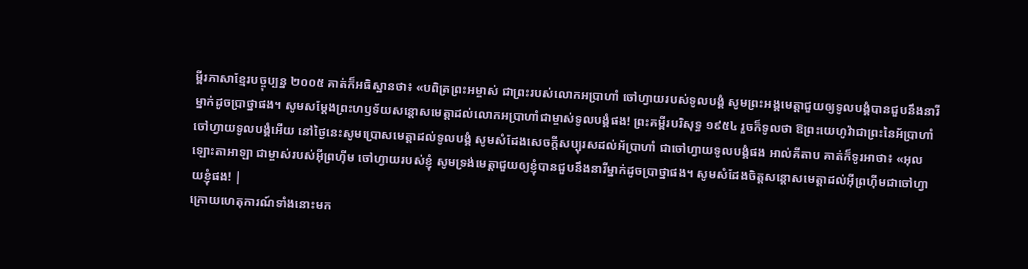ម្ពីរភាសាខ្មែរបច្ចុប្បន្ន ២០០៥ គាត់ក៏អធិស្ឋានថា៖ «បពិត្រព្រះអម្ចាស់ ជាព្រះរបស់លោកអប្រាហាំ ចៅហ្វាយរបស់ទូលបង្គំ សូមព្រះអង្គមេត្តាជួយឲ្យទូលបង្គំបានជួបនឹងនារីម្នាក់ដូចប្រាថ្នាផង។ សូមសម្តែងព្រះហឫទ័យសន្តោសមេត្តាដល់លោកអប្រាហាំជាម្ចាស់ទូលបង្គំផង! ព្រះគម្ពីរបរិសុទ្ធ ១៩៥៤ រួចក៏ទូលថា ឱព្រះយេហូវ៉ាជាព្រះនៃអ័ប្រាហាំចៅហ្វាយទូលបង្គំអើយ នៅថ្ងៃនេះសូមប្រោសមេត្តាដល់ទូលបង្គំ សូមសំដែងសេចក្ដីសប្បុរសដល់អ័ប្រាហាំ ជាចៅហ្វាយទូលបង្គំផង អាល់គីតាប គាត់ក៏ទូរអាថា៖ «អុលឡោះតាអាឡា ជាម្ចាស់របស់អ៊ីព្រហ៊ីម ចៅហ្វាយរបស់ខ្ញុំ សូមទ្រង់មេត្តាជួយឲ្យខ្ញុំបានជួបនឹងនារីម្នាក់ដូចប្រាថ្នាផង។ សូមសំដែងចិត្តសន្តោសមេត្តាដល់អ៊ីព្រហ៊ីមជាចៅហ្វាយខ្ញុំផង! |
ក្រោយហេតុការណ៍ទាំងនោះមក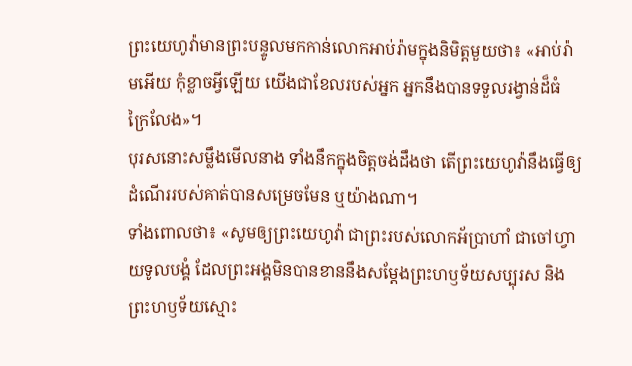ព្រះយេហូវ៉ាមានព្រះបន្ទូលមកកាន់លោកអាប់រ៉ាមក្នុងនិមិត្តមួយថា៖ «អាប់រ៉ាមអើយ កុំខ្លាចអ្វីឡើយ យើងជាខែលរបស់អ្នក អ្នកនឹងបានទទួលរង្វាន់ដ៏ធំក្រៃលែង»។
បុរសនោះសម្លឹងមើលនាង ទាំងនឹកក្នុងចិត្តចង់ដឹងថា តើព្រះយេហូវ៉ានឹងធ្វើឲ្យដំណើររបស់គាត់បានសម្រេចមែន ឬយ៉ាងណា។
ទាំងពោលថា៖ «សូមឲ្យព្រះយេហូវ៉ា ជាព្រះរបស់លោកអ័ប្រាហាំ ជាចៅហ្វាយទូលបង្គំ ដែលព្រះអង្គមិនបានខាននឹងសម្ដែងព្រះហឫទ័យសប្បុរស និងព្រះហឫទ័យស្មោះ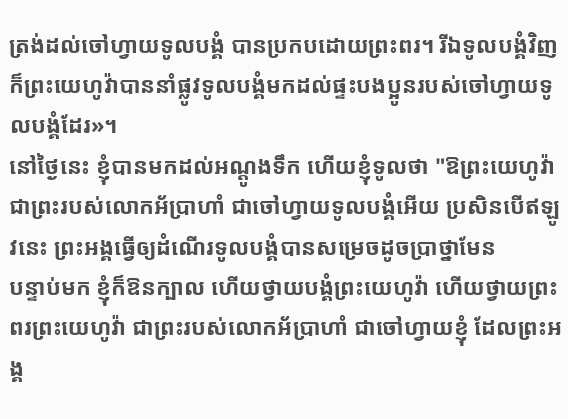ត្រង់ដល់ចៅហ្វាយទូលបង្គំ បានប្រកបដោយព្រះពរ។ រីឯទូលបង្គំវិញ ក៏ព្រះយេហូវ៉ាបាននាំផ្លូវទូលបង្គំមកដល់ផ្ទះបងប្អូនរបស់ចៅហ្វាយទូលបង្គំដែរ»។
នៅថ្ងៃនេះ ខ្ញុំបានមកដល់អណ្តូងទឹក ហើយខ្ញុំទូលថា "ឱព្រះយេហូវ៉ា ជាព្រះរបស់លោកអ័ប្រាហាំ ជាចៅហ្វាយទូលបង្គំអើយ ប្រសិនបើឥឡូវនេះ ព្រះអង្គធ្វើឲ្យដំណើរទូលបង្គំបានសម្រេចដូចប្រាថ្នាមែន
បន្ទាប់មក ខ្ញុំក៏ឱនក្បាល ហើយថ្វាយបង្គំព្រះយេហូវ៉ា ហើយថ្វាយព្រះពរព្រះយេហូវ៉ា ជាព្រះរបស់លោកអ័ប្រាហាំ ជាចៅហ្វាយខ្ញុំ ដែលព្រះអង្គ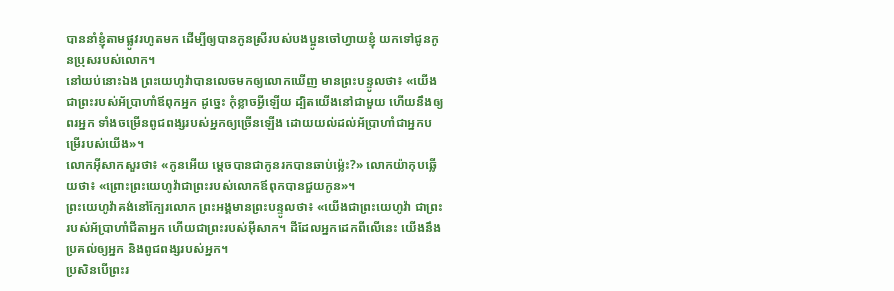បាននាំខ្ញុំតាមផ្លូវរហូតមក ដើម្បីឲ្យបានកូនស្រីរបស់បងប្អូនចៅហ្វាយខ្ញុំ យកទៅជូនកូនប្រុសរបស់លោក។
នៅយប់នោះឯង ព្រះយេហូវ៉ាបានលេចមកឲ្យលោកឃើញ មានព្រះបន្ទូលថា៖ «យើងជាព្រះរបស់អ័ប្រាហាំឪពុកអ្នក ដូច្នេះ កុំខ្លាចអ្វីឡើយ ដ្បិតយើងនៅជាមួយ ហើយនឹងឲ្យពរអ្នក ទាំងចម្រើនពូជពង្សរបស់អ្នកឲ្យច្រើនឡើង ដោយយល់ដល់អ័ប្រាហាំជាអ្នកបម្រើរបស់យើង»។
លោកអ៊ីសាកសួរថា៖ «កូនអើយ ម្តេចបានជាកូនរកបានឆាប់ម៉្លេះ?» លោកយ៉ាកុបឆ្លើយថា៖ «ព្រោះព្រះយេហូវ៉ាជាព្រះរបស់លោកឪពុកបានជួយកូន»។
ព្រះយេហូវ៉ាគង់នៅក្បែរលោក ព្រះអង្គមានព្រះបន្ទូលថា៖ «យើងជាព្រះយេហូវ៉ា ជាព្រះរបស់អ័ប្រាហាំជីតាអ្នក ហើយជាព្រះរបស់អ៊ីសាក។ ដីដែលអ្នកដេកពីលើនេះ យើងនឹងប្រគល់ឲ្យអ្នក និងពូជពង្សរបស់អ្នក។
ប្រសិនបើព្រះរ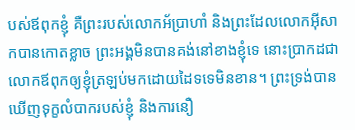បស់ឪពុកខ្ញុំ គឺព្រះរបស់លោកអ័ប្រាហាំ និងព្រះដែលលោកអ៊ីសាកបានកោតខ្លាច ព្រះអង្គមិនបានគង់នៅខាងខ្ញុំទេ នោះប្រាកដជាលោកឪពុកឲ្យខ្ញុំត្រឡប់មកដោយដៃទទេមិនខាន។ ព្រះទ្រង់បានឃើញទុក្ខលំបាករបស់ខ្ញុំ និងការនឿ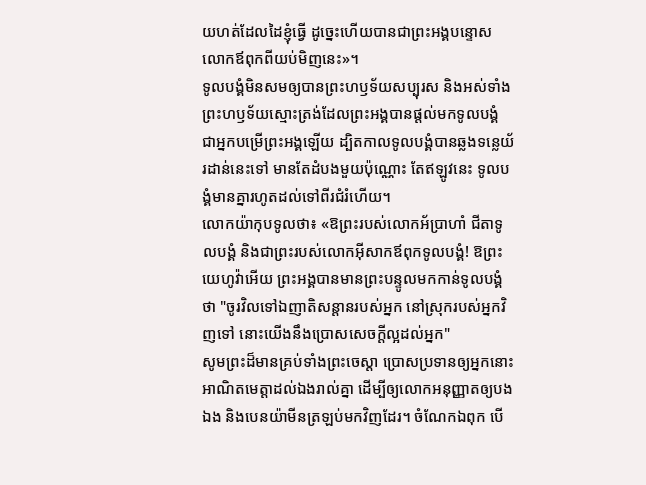យហត់ដែលដៃខ្ញុំធ្វើ ដូច្នេះហើយបានជាព្រះអង្គបន្ទោសលោកឪពុកពីយប់មិញនេះ»។
ទូលបង្គំមិនសមឲ្យបានព្រះហឫទ័យសប្បុរស និងអស់ទាំងព្រះហឫទ័យស្មោះត្រង់ដែលព្រះអង្គបានផ្តល់មកទូលបង្គំ ជាអ្នកបម្រើព្រះអង្គឡើយ ដ្បិតកាលទូលបង្គំបានឆ្លងទន្លេយ័រដាន់នេះទៅ មានតែដំបងមួយប៉ុណ្ណោះ តែឥឡូវនេះ ទូលបង្គំមានគ្នារហូតដល់ទៅពីរជំរំហើយ។
លោកយ៉ាកុបទូលថា៖ «ឱព្រះរបស់លោកអ័ប្រាហាំ ជីតាទូលបង្គំ និងជាព្រះរបស់លោកអ៊ីសាកឪពុកទូលបង្គំ! ឱព្រះយេហូវ៉ាអើយ ព្រះអង្គបានមានព្រះបន្ទូលមកកាន់ទូលបង្គំថា "ចូរវិលទៅឯញាតិសន្តានរបស់អ្នក នៅស្រុករបស់អ្នកវិញទៅ នោះយើងនឹងប្រោសសេចក្ដីល្អដល់អ្នក"
សូមព្រះដ៏មានគ្រប់ទាំងព្រះចេស្តា ប្រោសប្រទានឲ្យអ្នកនោះអាណិតមេត្តាដល់ឯងរាល់គ្នា ដើម្បីឲ្យលោកអនុញ្ញាតឲ្យបងឯង និងបេនយ៉ាមីនត្រឡប់មកវិញដែរ។ ចំណែកឯពុក បើ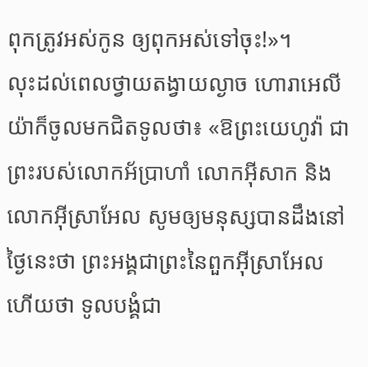ពុកត្រូវអស់កូន ឲ្យពុកអស់ទៅចុះ!»។
លុះដល់ពេលថ្វាយតង្វាយល្ងាច ហោរាអេលីយ៉ាក៏ចូលមកជិតទូលថា៖ «ឱព្រះយេហូវ៉ា ជាព្រះរបស់លោកអ័ប្រាហាំ លោកអ៊ីសាក និងលោកអ៊ីស្រាអែល សូមឲ្យមនុស្សបានដឹងនៅថ្ងៃនេះថា ព្រះអង្គជាព្រះនៃពួកអ៊ីស្រាអែល ហើយថា ទូលបង្គំជា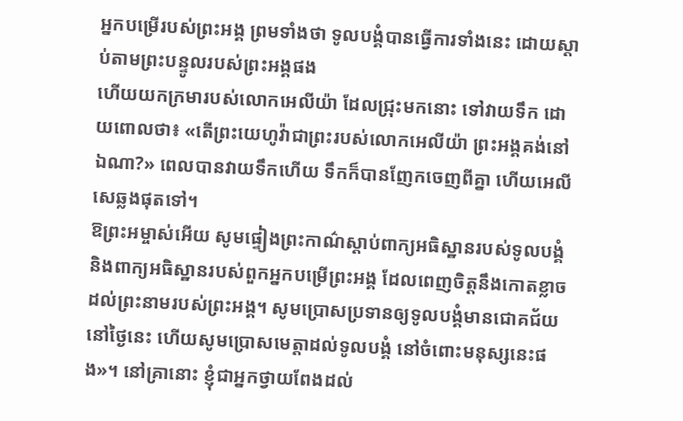អ្នកបម្រើរបស់ព្រះអង្គ ព្រមទាំងថា ទូលបង្គំបានធ្វើការទាំងនេះ ដោយស្តាប់តាមព្រះបន្ទូលរបស់ព្រះអង្គផង
ហើយយកក្រមារបស់លោកអេលីយ៉ា ដែលជ្រុះមកនោះ ទៅវាយទឹក ដោយពោលថា៖ «តើព្រះយេហូវ៉ាជាព្រះរបស់លោកអេលីយ៉ា ព្រះអង្គគង់នៅឯណា?» ពេលបានវាយទឹកហើយ ទឹកក៏បានញែកចេញពីគ្នា ហើយអេលីសេឆ្លងផុតទៅ។
ឱព្រះអម្ចាស់អើយ សូមផ្ទៀងព្រះកាណ៌ស្តាប់ពាក្យអធិស្ឋានរបស់ទូលបង្គំ និងពាក្យអធិស្ឋានរបស់ពួកអ្នកបម្រើព្រះអង្គ ដែលពេញចិត្តនឹងកោតខ្លាចដល់ព្រះនាមរបស់ព្រះអង្គ។ សូមប្រោសប្រទានឲ្យទូលបង្គំមានជោគជ័យនៅថ្ងៃនេះ ហើយសូមប្រោសមេត្តាដល់ទូលបង្គំ នៅចំពោះមនុស្សនេះផង»។ នៅគ្រានោះ ខ្ញុំជាអ្នកថ្វាយពែងដល់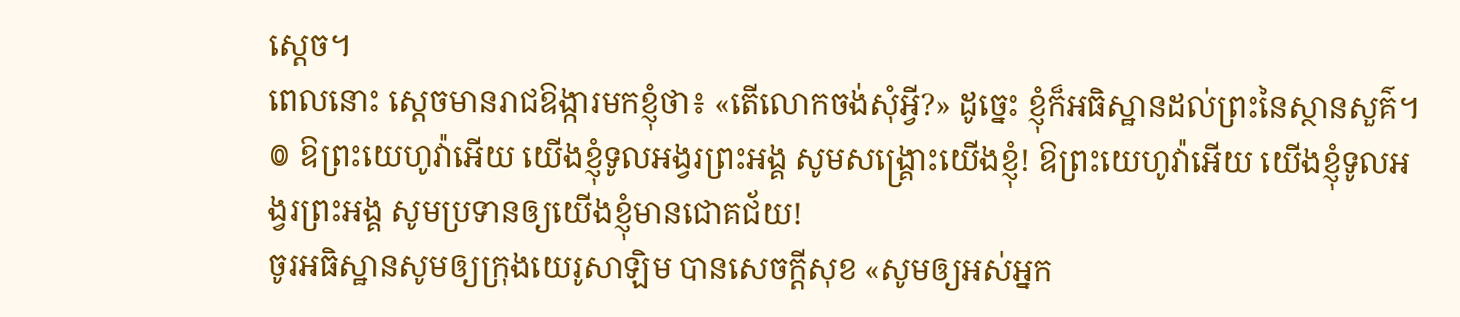ស្តេច។
ពេលនោះ ស្ដេចមានរាជឱង្ការមកខ្ញុំថា៖ «តើលោកចង់សុំអ្វី?» ដូច្នេះ ខ្ញុំក៏អធិស្ឋានដល់ព្រះនៃស្ថានសួគ៌។
៙ ឱព្រះយេហូវ៉ាអើយ យើងខ្ញុំទូលអង្វរព្រះអង្គ សូមសង្គ្រោះយើងខ្ញុំ! ឱព្រះយេហូវ៉ាអើយ យើងខ្ញុំទូលអង្វរព្រះអង្គ សូមប្រទានឲ្យយើងខ្ញុំមានជោគជ័យ!
ចូរអធិស្ឋានសូមឲ្យក្រុងយេរូសាឡិម បានសេចក្ដីសុខ «សូមឲ្យអស់អ្នក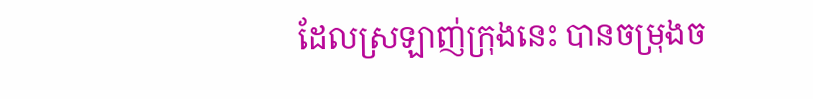ដែលស្រឡាញ់ក្រុងនេះ បានចម្រុងច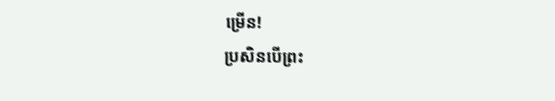ម្រើន!
ប្រសិនបើព្រះ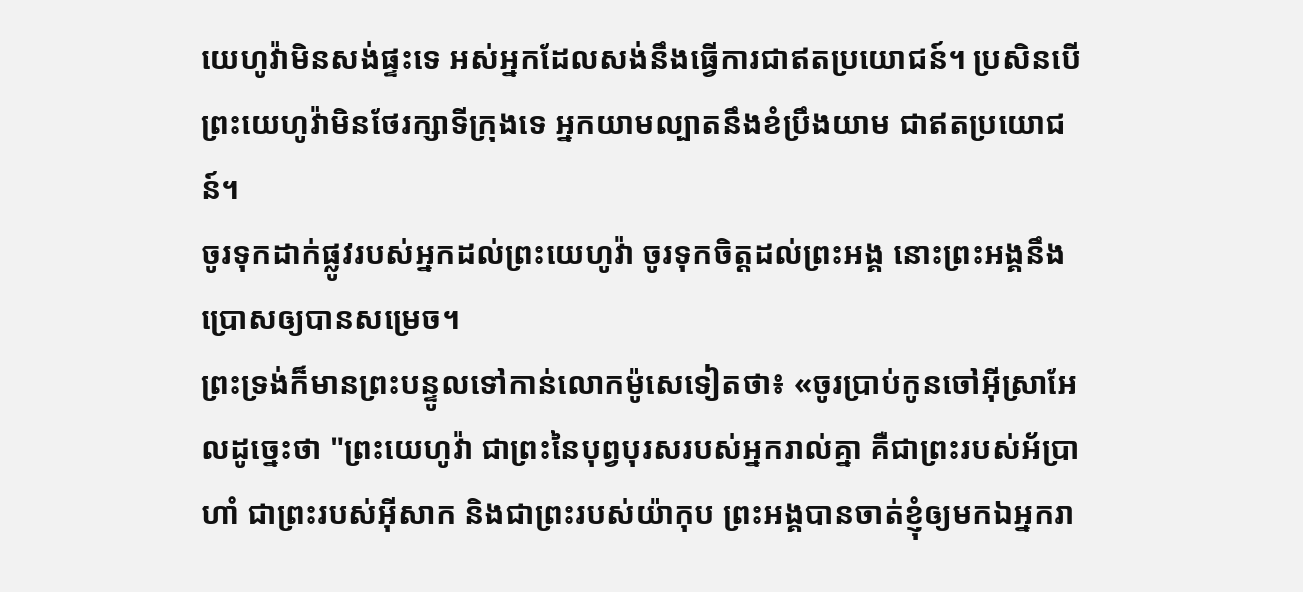យេហូវ៉ាមិនសង់ផ្ទះទេ អស់អ្នកដែលសង់នឹងធ្វើការជាឥតប្រយោជន៍។ ប្រសិនបើព្រះយេហូវ៉ាមិនថែរក្សាទីក្រុងទេ អ្នកយាមល្បាតនឹងខំប្រឹងយាម ជាឥតប្រយោជន៍។
ចូរទុកដាក់ផ្លូវរបស់អ្នកដល់ព្រះយេហូវ៉ា ចូរទុកចិត្តដល់ព្រះអង្គ នោះព្រះអង្គនឹងប្រោសឲ្យបានសម្រេច។
ព្រះទ្រង់ក៏មានព្រះបន្ទូលទៅកាន់លោកម៉ូសេទៀតថា៖ «ចូរប្រាប់កូនចៅអ៊ីស្រាអែលដូច្នេះថា "ព្រះយេហូវ៉ា ជាព្រះនៃបុព្វបុរសរបស់អ្នករាល់គ្នា គឺជាព្រះរបស់អ័ប្រាហាំ ជាព្រះរបស់អ៊ីសាក និងជាព្រះរបស់យ៉ាកុប ព្រះអង្គបានចាត់ខ្ញុំឲ្យមកឯអ្នករា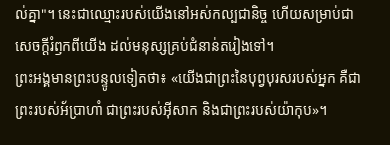ល់គ្នា"។ នេះជាឈ្មោះរបស់យើងនៅអស់កល្បជានិច្ច ហើយសម្រាប់ជាសេចក្ដីរំឭកពីយើង ដល់មនុស្សគ្រប់ជំនាន់តរៀងទៅ។
ព្រះអង្គមានព្រះបន្ទូលទៀតថា៖ «យើងជាព្រះនៃបុព្វបុរសរបស់អ្នក គឺជាព្រះរបស់អ័ប្រាហាំ ជាព្រះរបស់អ៊ីសាក និងជាព្រះរបស់យ៉ាកុប»។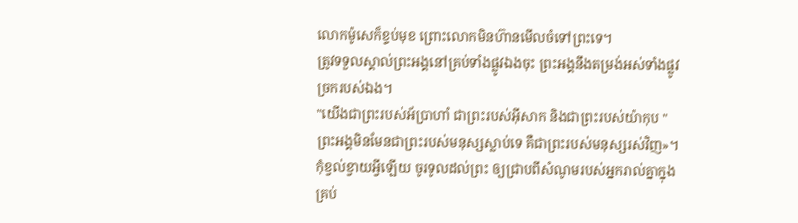លោកម៉ូសេក៏ខ្ទប់មុខ ព្រោះលោកមិនហ៊ានមើលចំទៅព្រះទេ។
ត្រូវទទួលស្គាល់ព្រះអង្គនៅគ្រប់ទាំងផ្លូវឯងចុះ ព្រះអង្គនឹងតម្រង់អស់ទាំងផ្លូវច្រករបស់ឯង។
"យើងជាព្រះរបស់អ័ប្រាហាំ ជាព្រះរបស់អ៊ីសាក និងជាព្រះរបស់យ៉ាកុប " ព្រះអង្គមិនមែនជាព្រះរបស់មនុស្សស្លាប់ទេ គឺជាព្រះរបស់មនុស្សរស់វិញ»។
កុំខ្វល់ខ្វាយអ្វីឡើយ ចូរទូលដល់ព្រះ ឲ្យជ្រាបពីសំណូមរបស់អ្នករាល់គ្នាក្នុងគ្រប់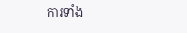ការទាំង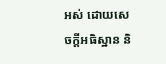អស់ ដោយសេចក្ដីអធិស្ឋាន និ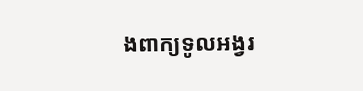ងពាក្យទូលអង្វរ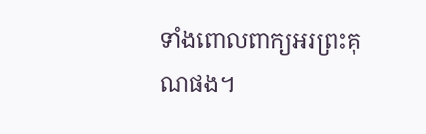ទាំងពោលពាក្យអរព្រះគុណផង។